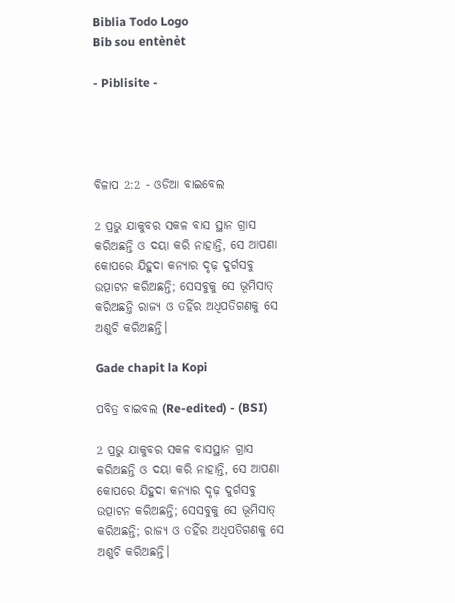Biblia Todo Logo
Bib sou entènèt

- Piblisite -




ବିଳାପ 2:2 - ଓଡିଆ ବାଇବେଲ

2 ପ୍ରଭୁ ଯାକୁବର ସକଳ ବାସ ସ୍ଥାନ ଗ୍ରାସ କରିଅଛନ୍ତି ଓ ଦୟା କରି ନାହାନ୍ତି, ସେ ଆପଣା କୋପରେ ଯିହୁଦା କନ୍ୟାର ଦୃଢ଼ ଦୁର୍ଗସବୁ ଉତ୍ପାଟନ କରିଅଛନ୍ତି; ସେସବୁକୁ ସେ ଭୂମିସାତ୍‍ କରିଅଛନ୍ତି ରାଜ୍ୟ ଓ ତହିଁର ଅଧିପତିଗଣକୁ ସେ ଅଶୁଚି କରିଅଛନ୍ତି।

Gade chapit la Kopi

ପବିତ୍ର ବାଇବଲ (Re-edited) - (BSI)

2 ପ୍ରଭୁ ଯାକୁବର ସକଳ ବାସସ୍ଥାନ ଗ୍ରାସ କରିଅଛନ୍ତି ଓ ଦୟା କରି ନାହାନ୍ତି, ସେ ଆପଣା କୋପରେ ଯିହୁଦା କନ୍ୟାର ଦୃଢ଼ ଦୁର୍ଗସବୁ ଉତ୍ପାଟନ କରିଅଛନ୍ତି; ସେସବୁକୁ ସେ ଭୂମିସାତ୍ କରିଅଛନ୍ତି; ରାଜ୍ୟ ଓ ତହିଁର ଅଧିପତିଗଣକୁ ସେ ଅଶୁଚି କରିଅଛନ୍ତି।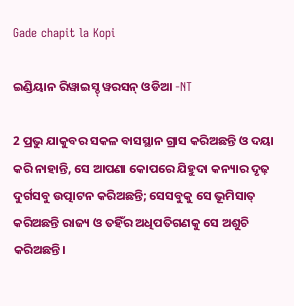Gade chapit la Kopi

ଇଣ୍ଡିୟାନ ରିୱାଇସ୍ଡ୍ ୱରସନ୍ ଓଡିଆ -NT

2 ପ୍ରଭୁ ଯାକୁବର ସକଳ ବାସସ୍ଥାନ ଗ୍ରାସ କରିଅଛନ୍ତି ଓ ଦୟା କରି ନାହାନ୍ତି, ସେ ଆପଣା କୋପରେ ଯିହୁଦା କନ୍ୟାର ଦୃଢ଼ ଦୁର୍ଗସବୁ ଉତ୍ପାଟନ କରିଅଛନ୍ତି; ସେସବୁକୁ ସେ ଭୂମିସାତ୍‍ କରିଅଛନ୍ତି ରାଜ୍ୟ ଓ ତହିଁର ଅଧିପତିଗଣକୁ ସେ ଅଶୁଚି କରିଅଛନ୍ତି।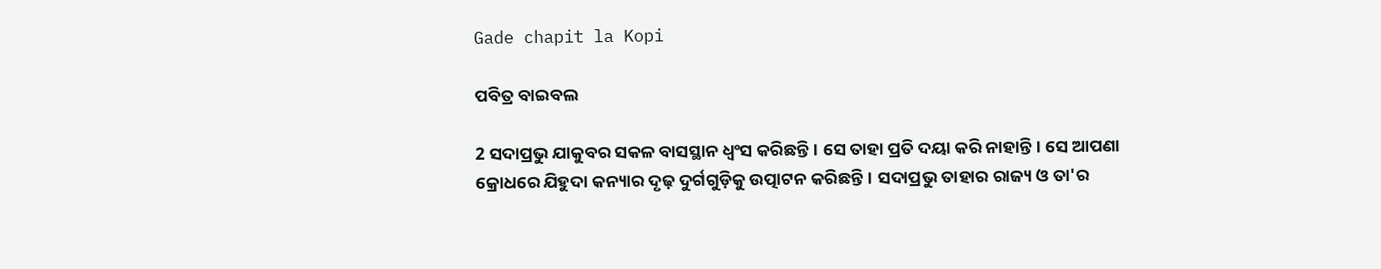Gade chapit la Kopi

ପବିତ୍ର ବାଇବଲ

2 ସଦାପ୍ରଭୁ ଯାକୁବର ସକଳ ବାସସ୍ଥାନ ଧ୍ୱଂସ କରିଛନ୍ତି। ସେ ତାହା ପ୍ରତି ଦୟା କରି ନାହାନ୍ତି। ସେ ଆପଣା କ୍ରୋଧରେ ଯିହୁଦା କନ୍ୟାର ଦୃଢ଼ ଦୁର୍ଗଗୁଡ଼ିକୁ ଉତ୍ପାଟନ କରିଛନ୍ତି। ସଦାପ୍ରଭୁ ତାହାର ରାଜ୍ୟ ଓ ତା'ର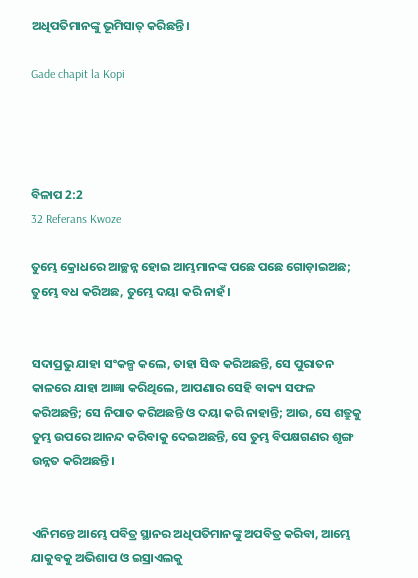ଅଧିପତିମାନଙ୍କୁ ଭୂମିସାତ୍ କରିଛନ୍ତି।

Gade chapit la Kopi




ବିଳାପ 2:2
32 Referans Kwoze

ତୁମ୍ଭେ କ୍ରୋଧରେ ଆଚ୍ଛନ୍ନ ହୋଇ ଆମ୍ଭମାନଙ୍କ ପଛେ ପଛେ ଗୋଡ଼ାଇଅଛ; ତୁମ୍ଭେ ବଧ କରିଅଛ, ତୁମ୍ଭେ ଦୟା କରି ନାହଁ।


ସଦାପ୍ରଭୁ ଯାହା ସଂକଳ୍ପ କଲେ, ତାହା ସିଦ୍ଧ କରିଅଛନ୍ତି, ସେ ପୁରାତନ କାଳରେ ଯାହା ଆଜ୍ଞା କରିଥିଲେ, ଆପଣାର ସେହି ବାକ୍ୟ ସଫଳ କରିଅଛନ୍ତି; ସେ ନିପାତ କରିଅଛନ୍ତି ଓ ଦୟା କରି ନାହାନ୍ତି; ଆଉ, ସେ ଶତ୍ରୁକୁ ତୁମ୍ଭ ଉପରେ ଆନନ୍ଦ କରିବାକୁ ଦେଇଅଛନ୍ତି, ସେ ତୁମ୍ଭ ବିପକ୍ଷଗଣର ଶୃଙ୍ଗ ଉନ୍ନତ କରିଅଛନ୍ତି।


ଏନିମନ୍ତେ ଆମ୍ଭେ ପବିତ୍ର ସ୍ଥାନର ଅଧିପତିମାନଙ୍କୁ ଅପବିତ୍ର କରିବା, ଆମ୍ଭେ ଯାକୁବକୁ ଅଭିଶାପ ଓ ଇସ୍ରାଏଲକୁ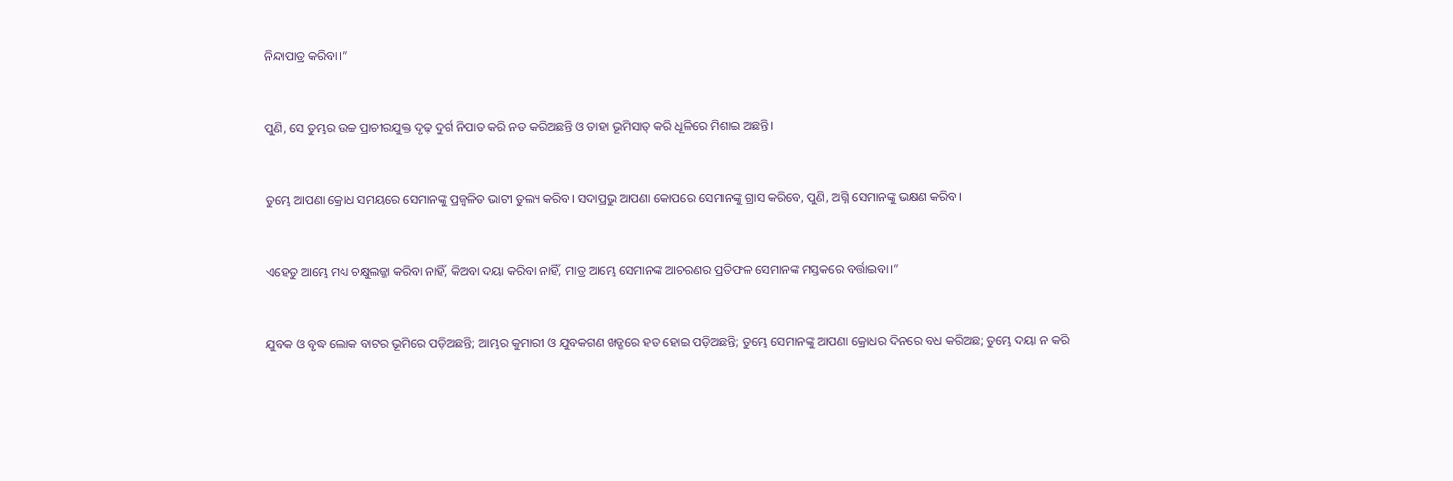ନିନ୍ଦାପାତ୍ର କରିବା।”


ପୁଣି, ସେ ତୁମ୍ଭର ଉଚ୍ଚ ପ୍ରାଚୀରଯୁକ୍ତ ଦୃଢ଼ ଦୁର୍ଗ ନିପାତ କରି ନତ କରିଅଛନ୍ତି ଓ ତାହା ଭୂମିସାତ୍‍ କରି ଧୂଳିରେ ମିଶାଇ ଅଛନ୍ତି।


ତୁମ୍ଭେ ଆପଣା କ୍ରୋଧ ସମୟରେ ସେମାନଙ୍କୁ ପ୍ରଜ୍ୱଳିତ ଭାଟୀ ତୁଲ୍ୟ କରିବ। ସଦାପ୍ରଭୁ ଆପଣା କୋପରେ ସେମାନଙ୍କୁ ଗ୍ରାସ କରିବେ, ପୁଣି, ଅଗ୍ନି ସେମାନଙ୍କୁ ଭକ୍ଷଣ କରିବ।


ଏହେତୁ ଆମ୍ଭେ ମଧ୍ୟ ଚକ୍ଷୁଲଜ୍ଜା କରିବା ନାହିଁ, କିଅବା ଦୟା କରିବା ନାହିଁ, ମାତ୍ର ଆମ୍ଭେ ସେମାନଙ୍କ ଆଚରଣର ପ୍ରତିଫଳ ସେମାନଙ୍କ ମସ୍ତକରେ ବର୍ତ୍ତାଇବା।”


ଯୁବକ ଓ ବୃଦ୍ଧ ଲୋକ ବାଟର ଭୂମିରେ ପଡ଼ିଅଛନ୍ତି; ଆମ୍ଭର କୁମାରୀ ଓ ଯୁବକଗଣ ଖଡ୍ଗରେ ହତ ହୋଇ ପଡ଼ିଅଛନ୍ତି; ତୁମ୍ଭେ ସେମାନଙ୍କୁ ଆପଣା କ୍ରୋଧର ଦିନରେ ବଧ କରିଅଛ; ତୁମ୍ଭେ ଦୟା ନ କରି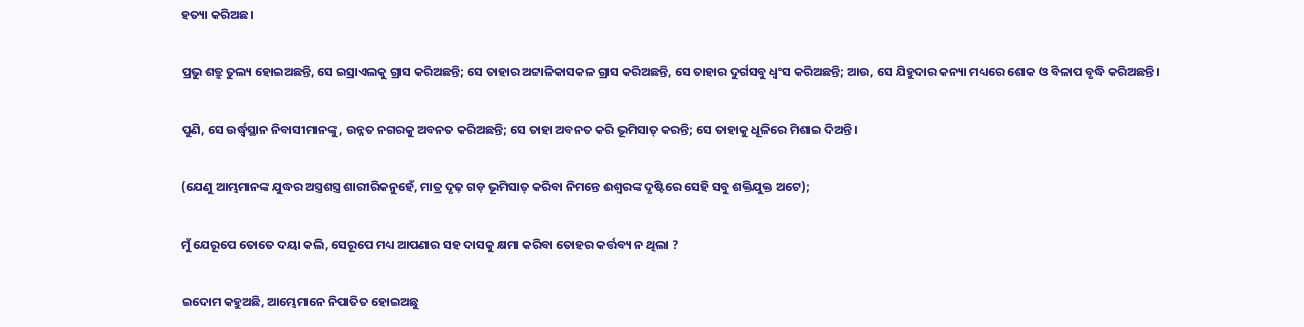ହତ୍ୟା କରିଅଛ।


ପ୍ରଭୁ ଶତ୍ରୁ ତୁଲ୍ୟ ହୋଇଅଛନ୍ତି, ସେ ଇସ୍ରାଏଲକୁ ଗ୍ରାସ କରିଅଛନ୍ତି; ସେ ତାହାର ଅଟ୍ଟାଳିକାସକଳ ଗ୍ରାସ କରିଅଛନ୍ତି, ସେ ତାହାର ଦୁର୍ଗସବୁ ଧ୍ୱଂସ କରିଅଛନ୍ତି; ଆଉ, ସେ ଯିହୁଦାର କନ୍ୟା ମଧ୍ୟରେ ଶୋକ ଓ ବିଳାପ ବୃଦ୍ଧି କରିଅଛନ୍ତି।


ପୁଣି, ସେ ଉର୍ଦ୍ଧ୍ୱସ୍ଥାନ ନିବାସୀମାନଙ୍କୁ, ଉନ୍ନତ ନଗରକୁ ଅବନତ କରିଅଛନ୍ତି; ସେ ତାହା ଅବନତ କରି ଭୂମିସାତ୍‍ କରନ୍ତି; ସେ ତାହାକୁ ଧୂଳିରେ ମିଶାଇ ଦିଅନ୍ତି।


(ଯେଣୁ ଆମ୍ଭମାନଙ୍କ ଯୁଦ୍ଧର ଅସ୍ତ୍ରଶସ୍ତ୍ର ଶାରୀରିକନୁହେଁ, ମାତ୍ର ଦୃଢ଼ ଗଡ଼ ଭୂମିସାତ୍‍ କରିବା ନିମନ୍ତେ ଈଶ୍ୱରଙ୍କ ଦୃଷ୍ଟିରେ ସେହି ସବୁ ଶକ୍ତିଯୁକ୍ତ ଅଟେ);


ମୁଁ ଯେରୂପେ ତୋତେ ଦୟା କଲି, ସେରୂପେ ମଧ୍ୟ ଆପଣାର ସହ ଦାସକୁ କ୍ଷମା କରିବା ତୋହର କର୍ତ୍ତବ୍ୟ ନ ଥିଲା ?


ଇଦୋମ କହୁଅଛି, ଆମ୍ଭେମାନେ ନିପାତିତ ହୋଇଅଛୁ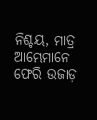ନିଶ୍ଚୟ, ମାତ୍ର ଆମ୍ଭେମାନେ ଫେରି ଉଜାଡ଼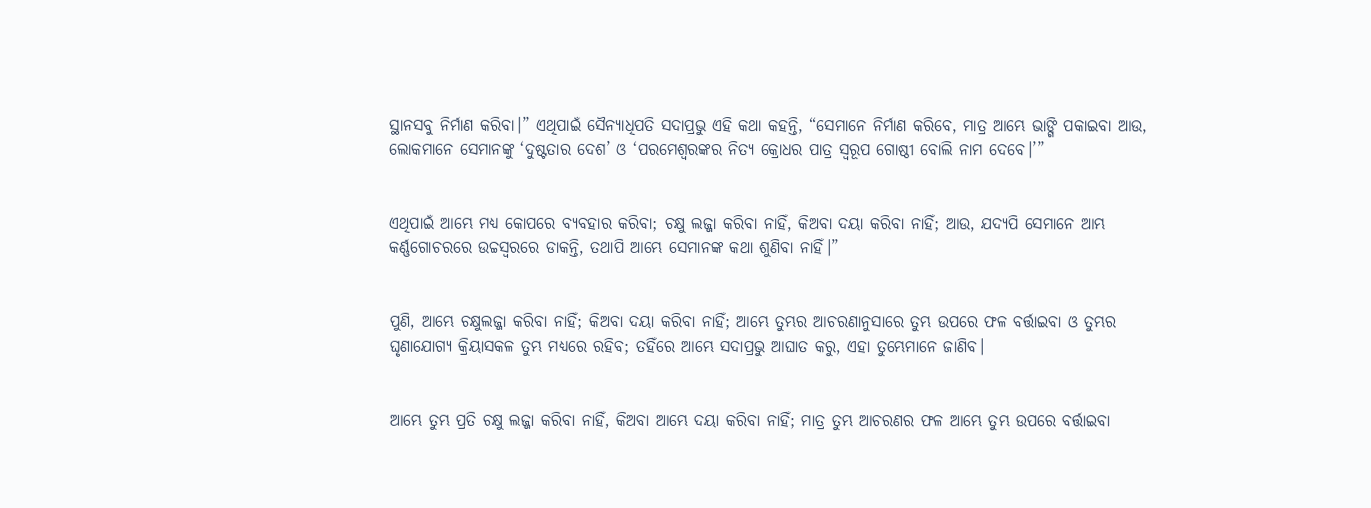ସ୍ଥାନସବୁ ନିର୍ମାଣ କରିବା।” ଏଥିପାଇଁ ସୈନ୍ୟାଧିପତି ସଦାପ୍ରଭୁ ଏହି କଥା କହନ୍ତି, “ସେମାନେ ନିର୍ମାଣ କରିବେ, ମାତ୍ର ଆମ୍ଭେ ଭାଙ୍ଗି ପକାଇବା ଆଉ, ଲୋକମାନେ ସେମାନଙ୍କୁ ‘ଦୁଷ୍ଟତାର ଦେଶ’ ଓ ‘ପରମେଶ୍ୱରଙ୍କର ନିତ୍ୟ କ୍ରୋଧର ପାତ୍ର ସ୍ୱରୂପ ଗୋଷ୍ଠୀ ବୋଲି ନାମ ଦେବେ।’”


ଏଥିପାଇଁ ଆମ୍ଭେ ମଧ୍ୟ କୋପରେ ବ୍ୟବହାର କରିବା; ଚକ୍ଷୁ ଲଜ୍ଜା କରିବା ନାହିଁ, କିଅବା ଦୟା କରିବା ନାହିଁ; ଆଉ, ଯଦ୍ୟପି ସେମାନେ ଆମ୍ଭ କର୍ଣ୍ଣଗୋଚରରେ ଉଚ୍ଚସ୍ୱରରେ ଡାକନ୍ତି, ତଥାପି ଆମ୍ଭେ ସେମାନଙ୍କ କଥା ଶୁଣିବା ନାହିଁ।”


ପୁଣି, ଆମ୍ଭେ ଚକ୍ଷୁଲଜ୍ଜା କରିବା ନାହିଁ; କିଅବା ଦୟା କରିବା ନାହିଁ; ଆମ୍ଭେ ତୁମ୍ଭର ଆଚରଣାନୁସାରେ ତୁମ୍ଭ ଉପରେ ଫଳ ବର୍ତ୍ତାଇବା ଓ ତୁମ୍ଭର ଘୃଣାଯୋଗ୍ୟ କ୍ରିୟାସକଳ ତୁମ୍ଭ ମଧ୍ୟରେ ରହିବ; ତହିଁରେ ଆମ୍ଭେ ସଦାପ୍ରଭୁ ଆଘାତ କରୁ, ଏହା ତୁମ୍ଭେମାନେ ଜାଣିବ।


ଆମ୍ଭେ ତୁମ୍ଭ ପ୍ରତି ଚକ୍ଷୁ ଲଜ୍ଜା କରିବା ନାହିଁ, କିଅବା ଆମ୍ଭେ ଦୟା କରିବା ନାହିଁ; ମାତ୍ର ତୁମ୍ଭ ଆଚରଣର ଫଳ ଆମ୍ଭେ ତୁମ୍ଭ ଉପରେ ବର୍ତ୍ତାଇବା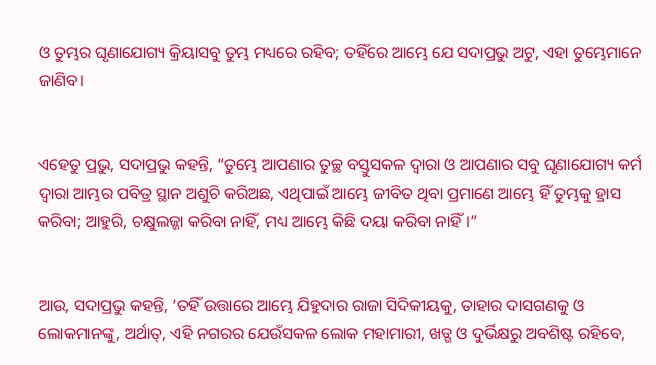ଓ ତୁମ୍ଭର ଘୃଣାଯୋଗ୍ୟ କ୍ରିୟାସବୁ ତୁମ୍ଭ ମଧ୍ୟରେ ରହିବ; ତହିଁରେ ଆମ୍ଭେ ଯେ ସଦାପ୍ରଭୁ ଅଟୁ, ଏହା ତୁମ୍ଭେମାନେ ଜାଣିବ।


ଏହେତୁ ପ୍ରଭୁ, ସଦାପ୍ରଭୁ କହନ୍ତି, “ତୁମ୍ଭେ ଆପଣାର ତୁଚ୍ଛ ବସ୍ତୁସକଳ ଦ୍ୱାରା ଓ ଆପଣାର ସବୁ ଘୃଣାଯୋଗ୍ୟ କର୍ମ ଦ୍ୱାରା ଆମ୍ଭର ପବିତ୍ର ସ୍ଥାନ ଅଶୁଚି କରିଅଛ, ଏଥିପାଇଁ ଆମ୍ଭେ ଜୀବିତ ଥିବା ପ୍ରମାଣେ ଆମ୍ଭେ ହିଁ ତୁମ୍ଭକୁ ହ୍ରାସ କରିବା; ଆହୁରି, ଚକ୍ଷୁଲଜ୍ଜା କରିବା ନାହିଁ, ମଧ୍ୟ ଆମ୍ଭେ କିଛି ଦୟା କରିବା ନାହିଁ।”


ଆଉ, ସଦାପ୍ରଭୁ କହନ୍ତି, ‘ତହିଁ ଉତ୍ତାରେ ଆମ୍ଭେ ଯିହୁଦାର ରାଜା ସିଦିକୀୟକୁ, ତାହାର ଦାସଗଣକୁ ଓ ଲୋକମାନଙ୍କୁ, ଅର୍ଥାତ୍‍, ଏହି ନଗରର ଯେଉଁସକଳ ଲୋକ ମହାମାରୀ, ଖଡ୍ଗ ଓ ଦୁର୍ଭିକ୍ଷରୁ ଅବଶିଷ୍ଟ ରହିବେ,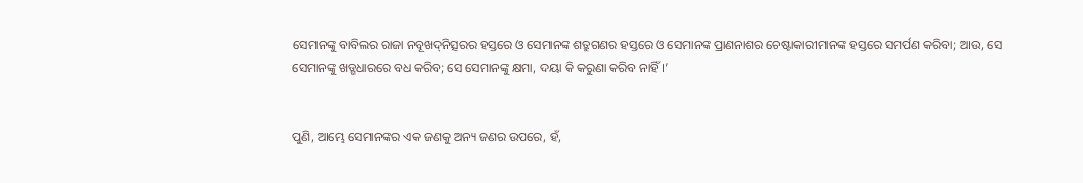ସେମାନଙ୍କୁ ବାବିଲର ରାଜା ନବୂଖଦ୍‍ନିତ୍ସରର ହସ୍ତରେ ଓ ସେମାନଙ୍କ ଶତ୍ରୁଗଣର ହସ୍ତରେ ଓ ସେମାନଙ୍କ ପ୍ରାଣନାଶର ଚେଷ୍ଟାକାରୀମାନଙ୍କ ହସ୍ତରେ ସମର୍ପଣ କରିବା; ଆଉ, ସେ ସେମାନଙ୍କୁ ଖଡ୍ଗଧାରରେ ବଧ କରିବ; ସେ ସେମାନଙ୍କୁ କ୍ଷମା, ଦୟା କି କରୁଣା କରିବ ନାହିଁ।’


ପୁଣି, ଆମ୍ଭେ ସେମାନଙ୍କର ଏକ ଜଣକୁ ଅନ୍ୟ ଜଣର ଉପରେ, ହଁ,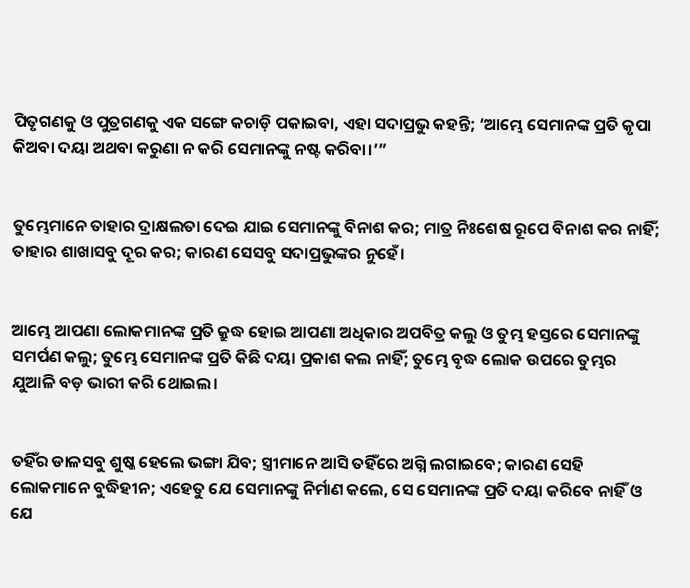ପିତୃଗଣକୁ ଓ ପୁତ୍ରଗଣକୁ ଏକ ସଙ୍ଗେ କଚାଡ଼ି ପକାଇବା, ଏହା ସଦାପ୍ରଭୁ କହନ୍ତି; ‘ଆମ୍ଭେ ସେମାନଙ୍କ ପ୍ରତି କୃପା କିଅବା ଦୟା ଅଥବା କରୁଣା ନ କରି ସେମାନଙ୍କୁ ନଷ୍ଟ କରିବା।’”


ତୁମ୍ଭେମାନେ ତାହାର ଦ୍ରାକ୍ଷଲତା ଦେଇ ଯାଇ ସେମାନଙ୍କୁ ବିନାଶ କର; ମାତ୍ର ନିଃଶେଷ ରୂପେ ବିନାଶ କର ନାହିଁ; ତାହାର ଶାଖାସବୁ ଦୂର କର; କାରଣ ସେସବୁ ସଦାପ୍ରଭୁଙ୍କର ନୁହେଁ।


ଆମ୍ଭେ ଆପଣା ଲୋକମାନଙ୍କ ପ୍ରତି କ୍ରୁଦ୍ଧ ହୋଇ ଆପଣା ଅଧିକାର ଅପବିତ୍ର କଲୁ ଓ ତୁମ୍ଭ ହସ୍ତରେ ସେମାନଙ୍କୁ ସମର୍ପଣ କଲୁ; ତୁମ୍ଭେ ସେମାନଙ୍କ ପ୍ରତି କିଛି ଦୟା ପ୍ରକାଶ କଲ ନାହିଁ; ତୁମ୍ଭେ ବୃଦ୍ଧ ଲୋକ ଉପରେ ତୁମ୍ଭର ଯୁଆଳି ବଡ଼ ଭାରୀ କରି ଥୋଇଲ।


ତହିଁର ଡାଳସବୁ ଶୁଷ୍କ ହେଲେ ଭଙ୍ଗା ଯିବ; ସ୍ତ୍ରୀମାନେ ଆସି ତହିଁରେ ଅଗ୍ନି ଲଗାଇବେ; କାରଣ ସେହି ଲୋକମାନେ ବୁଦ୍ଧିହୀନ; ଏହେତୁ ଯେ ସେମାନଙ୍କୁ ନିର୍ମାଣ କଲେ, ସେ ସେମାନଙ୍କ ପ୍ରତି ଦୟା କରିବେ ନାହିଁ ଓ ଯେ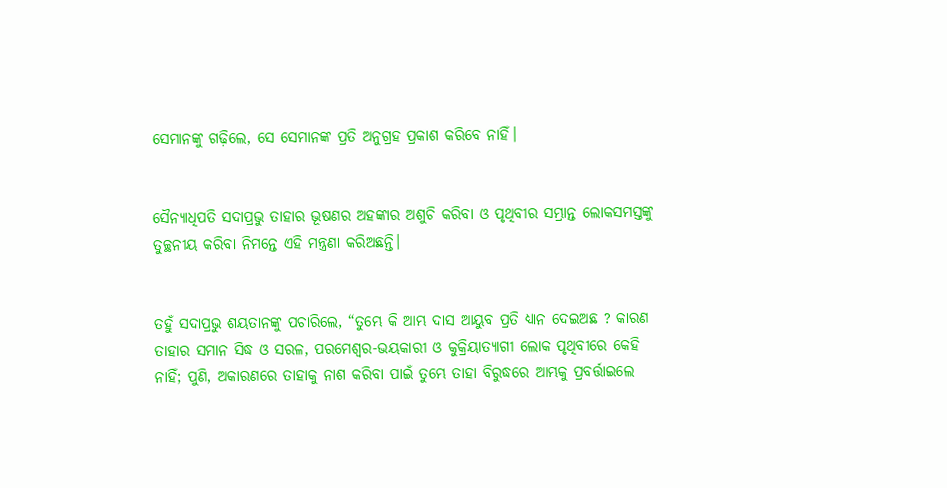ସେମାନଙ୍କୁ ଗଢ଼ିଲେ, ସେ ସେମାନଙ୍କ ପ୍ରତି ଅନୁଗ୍ରହ ପ୍ରକାଶ କରିବେ ନାହିଁ।


ସୈନ୍ୟାଧିପତି ସଦାପ୍ରଭୁ ତାହାର ଭୂଷଣର ଅହଙ୍କାର ଅଶୁଚି କରିବା ଓ ପୃଥିବୀର ସମ୍ଭ୍ରାନ୍ତ ଲୋକସମସ୍ତଙ୍କୁ ତୁଚ୍ଛନୀୟ କରିବା ନିମନ୍ତେ ଏହି ମନ୍ତ୍ରଣା କରିଅଛନ୍ତି।


ତହୁଁ ସଦାପ୍ରଭୁ ଶୟତାନଙ୍କୁ ପଚାରିଲେ, “ତୁମ୍ଭେ କି ଆମ୍ଭ ଦାସ ଆୟୁବ ପ୍ରତି ଧ୍ୟାନ ଦେଇଅଛ ? କାରଣ ତାହାର ସମାନ ସିଦ୍ଧ ଓ ସରଳ, ପରମେଶ୍ୱର-ଭୟକାରୀ ଓ କୁକ୍ରିୟାତ୍ୟାଗୀ ଲୋକ ପୃଥିବୀରେ କେହି ନାହିଁ; ପୁଣି, ଅକାରଣରେ ତାହାକୁ ନାଶ କରିବା ପାଇଁ ତୁମ୍ଭେ ତାହା ବିରୁଦ୍ଧରେ ଆମ୍ଭକୁ ପ୍ରବର୍ତ୍ତାଇଲେ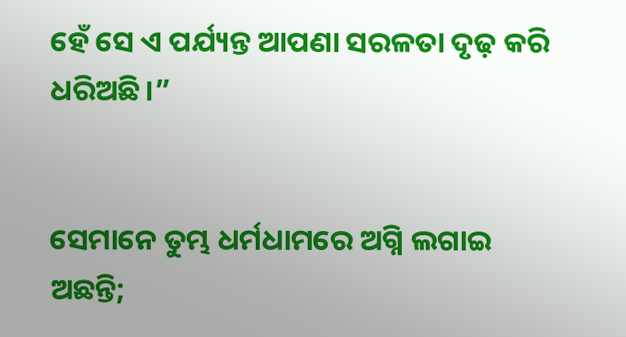ହେଁ ସେ ଏ ପର୍ଯ୍ୟନ୍ତ ଆପଣା ସରଳତା ଦୃଢ଼ କରି ଧରିଅଛି।”


ସେମାନେ ତୁମ୍ଭ ଧର୍ମଧାମରେ ଅଗ୍ନି ଲଗାଇ ଅଛନ୍ତି;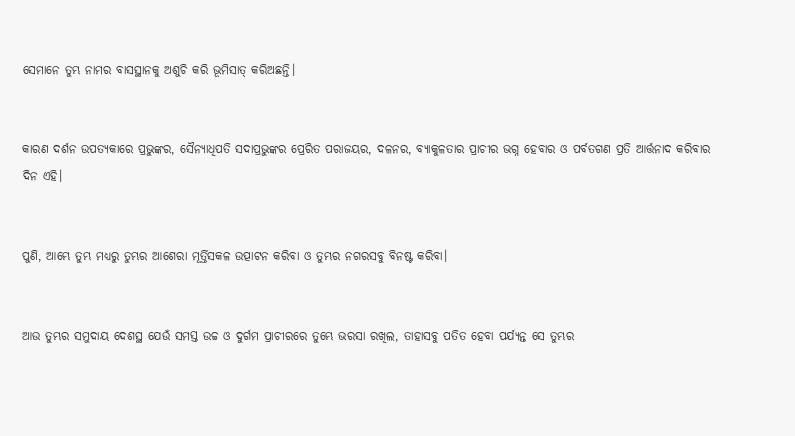ସେମାନେ ତୁମ୍ଭ ନାମର ବାସସ୍ଥାନକୁ ଅଶୁଚି କରି ଭୂମିସାତ୍‍ କରିଅଛନ୍ତି।


କାରଣ ଦର୍ଶନ ଉପତ୍ୟକାରେ ପ୍ରଭୁଙ୍କର, ସୈନ୍ୟାଧିପତି ସଦାପ୍ରଭୁଙ୍କର ପ୍ରେରିତ ପରାଜୟର, ଦଳନର, ବ୍ୟାକୁଳତାର ପ୍ରାଚୀର ଭଗ୍ନ ହେବାର ଓ ପର୍ବତଗଣ ପ୍ରତି ଆର୍ତ୍ତନାଦ କରିବାର ଦିନ ଏହି।


ପୁଣି, ଆମ୍ଭେ ତୁମ୍ଭ ମଧ୍ୟରୁ ତୁମ୍ଭର ଆଶେରା ମୂର୍ତ୍ତିସକଳ ଉତ୍ପାଟନ କରିବା ଓ ତୁମ୍ଭର ନଗରସବୁ ବିନଷ୍ଟ କରିବା।


ଆଉ ତୁମ୍ଭର ସମୁଦାୟ ଦେଶସ୍ଥ ଯେଉଁ ସମସ୍ତ ଉଚ୍ଚ ଓ ଦୁର୍ଗମ ପ୍ରାଚୀରରେ ତୁମ୍ଭେ ଭରସା ରଖିଲ, ତାହାସବୁ ପତିତ ହେବା ପର୍ଯ୍ୟନ୍ତ ସେ ତୁମ୍ଭର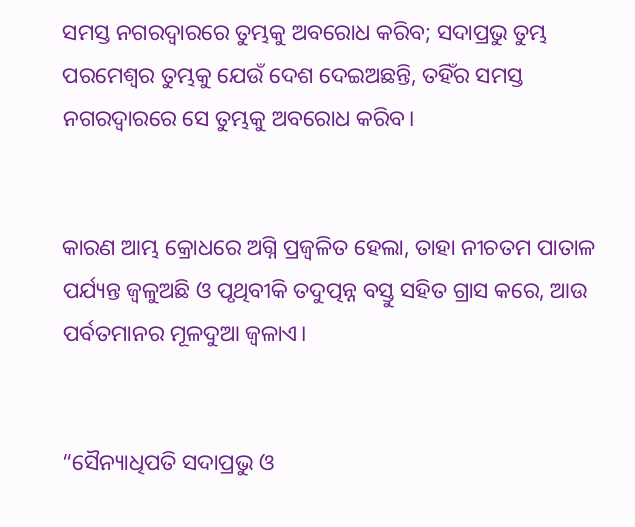ସମସ୍ତ ନଗରଦ୍ୱାରରେ ତୁମ୍ଭକୁ ଅବରୋଧ କରିବ; ସଦାପ୍ରଭୁ ତୁମ୍ଭ ପରମେଶ୍ୱର ତୁମ୍ଭକୁ ଯେଉଁ ଦେଶ ଦେଇଅଛନ୍ତି, ତହିଁର ସମସ୍ତ ନଗରଦ୍ୱାରରେ ସେ ତୁମ୍ଭକୁ ଅବରୋଧ କରିବ।


କାରଣ ଆମ୍ଭ କ୍ରୋଧରେ ଅଗ୍ନି ପ୍ରଜ୍ୱଳିତ ହେଲା, ତାହା ନୀଚତମ ପାତାଳ ପର୍ଯ୍ୟନ୍ତ ଜ୍ୱଳୁଅଛି ଓ ପୃଥିବୀକି ତଦୁତ୍ପନ୍ନ ବସ୍ତୁ ସହିତ ଗ୍ରାସ କରେ, ଆଉ ପର୍ବତମାନର ମୂଳଦୁଆ ଜ୍ୱଳାଏ।


“ସୈନ୍ୟାଧିପତି ସଦାପ୍ରଭୁ ଓ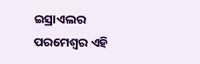ଇସ୍ରାଏଲର ପରମେଶ୍ୱର ଏହି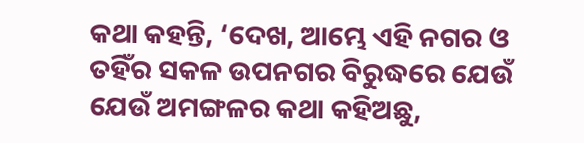କଥା କହନ୍ତି, ‘ଦେଖ, ଆମ୍ଭେ ଏହି ନଗର ଓ ତହିଁର ସକଳ ଉପନଗର ବିରୁଦ୍ଧରେ ଯେଉଁ ଯେଉଁ ଅମଙ୍ଗଳର କଥା କହିଅଛୁ,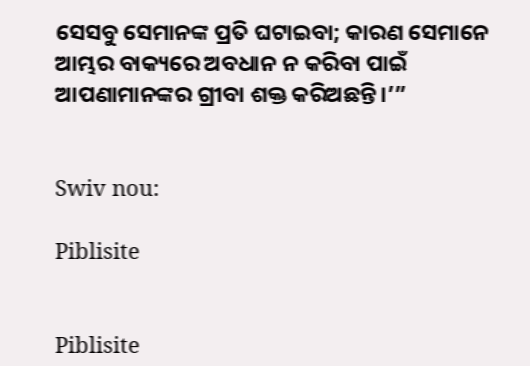ସେସବୁ ସେମାନଙ୍କ ପ୍ରତି ଘଟାଇବା; କାରଣ ସେମାନେ ଆମ୍ଭର ବାକ୍ୟରେ ଅବଧାନ ନ କରିବା ପାଇଁ ଆପଣାମାନଙ୍କର ଗ୍ରୀବା ଶକ୍ତ କରିଅଛନ୍ତି।’”


Swiv nou:

Piblisite


Piblisite